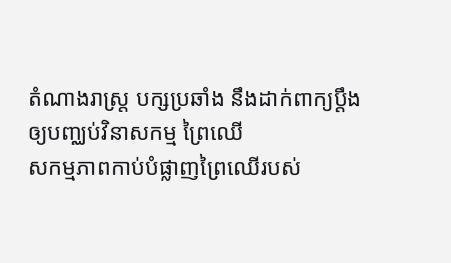តំណាងរាស្ត្រ បក្សប្រឆាំង នឹងដាក់ពាក្យប្ដឹង ឲ្យបញ្ឈប់វិនាសកម្ម ព្រៃឈើ
សកម្មភាពកាប់បំផ្លាញព្រៃឈើរបស់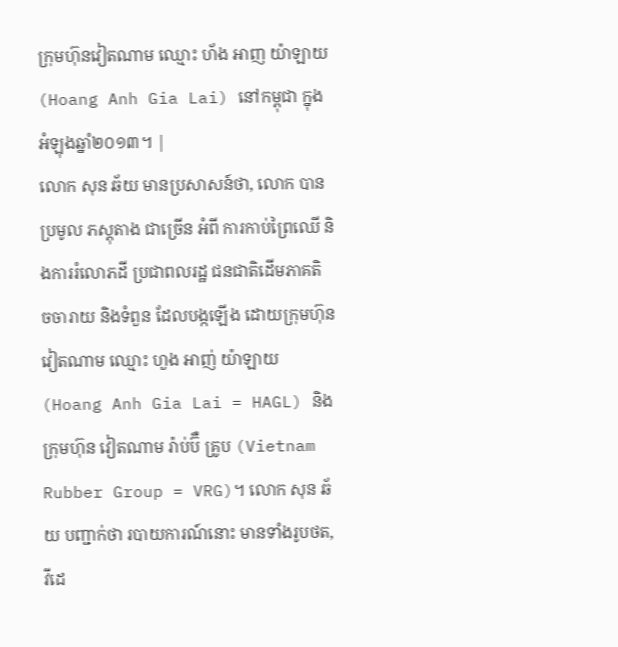ក្រុមហ៊ុនវៀតណាម ឈ្មោះ ហ័ង អាញ យ៉ាឡាយ (Hoang Anh Gia Lai) នៅកម្ពុជា ក្នុងអំឡុងឆ្នាំ២០១៣។ |
លោក សុន ឆ័យ មានប្រសាសន៍ថា, លោក បានប្រមូល ភស្តុតាង ជាច្រើន អំពី ការកាប់ព្រៃឈើ និងការរំលោភដី ប្រជាពលរដ្ឋ ជនជាតិដើមភាគតិ ចចារាយ និងទំពួន ដែលបង្កឡើង ដោយក្រុមហ៊ុនវៀតណាម ឈ្មោះ ហួង អាញ់ យ៉ាឡាយ (Hoang Anh Gia Lai = HAGL) និងក្រុមហ៊ុន វៀតណាម រ៉ាប់ប៊ឺ គ្រូប (Vietnam Rubber Group = VRG)។ លោក សុន ឆ័យ បញ្ជាក់ថា របាយការណ៍នោះ មានទាំងរូបថត, វីដេ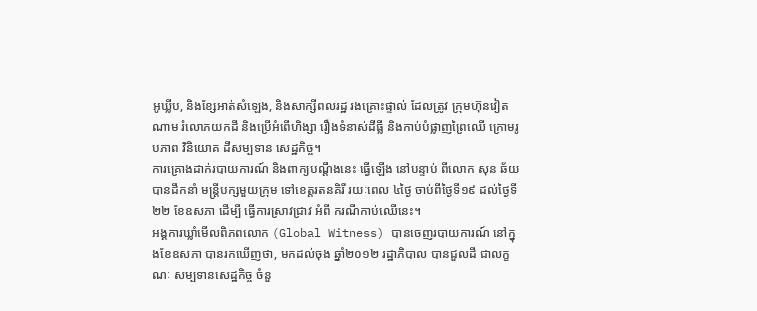អូឃ្លីប, និងខ្សែអាត់សំឡេង, និងសាក្សីពលរដ្ឋ រងគ្រោះផ្ទាល់ ដែលត្រូវ ក្រុមហ៊ុនវៀតណាម រំលោភយកដី និងប្រើអំពើហិង្សា រឿងទំនាស់ដីធ្លី និងកាប់បំផ្លាញព្រៃឈើ ក្រោមរូបភាព វិនិយោគ ដីសម្បទាន សេដ្ឋកិច្ច។
ការគ្រោងដាក់របាយការណ៍ និងពាក្យបណ្ដឹងនេះ ធ្វើឡើង នៅបន្ទាប់ ពីលោក សុន ឆ័យ បានដឹកនាំ មន្ត្រីបក្សមួយក្រុម ទៅខេត្តរតនគិរី រយៈពេល ៤ថ្ងៃ ចាប់ពីថ្ងៃទី១៩ ដល់ថ្ងៃទី២២ ខែឧសភា ដើម្បី ធ្វើការស្រាវជ្រាវ អំពី ករណីកាប់ឈើនេះ។
អង្គការឃ្លាំមើលពិភពលោក (Global Witness) បានចេញរបាយការណ៍ នៅក្នុងខែឧសភា បានរកឃើញថា, មកដល់ចុង ឆ្នាំ២០១២ រដ្ឋាភិបាល បានជួលដី ជាលក្ខណៈ សម្បទានសេដ្ឋកិច្ច ចំនួ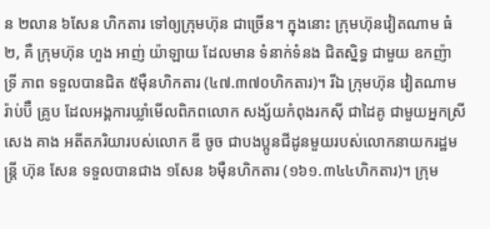ន ២លាន ៦សែន ហិកតារ ទៅឲ្យក្រុមហ៊ុន ជាច្រើន។ ក្នុងនោះ ក្រុមហ៊ុនវៀតណាម ធំ២, គឺ ក្រុមហ៊ុន ហួង អាញ់ យ៉ាឡាយ ដែលមាន ទំនាក់ទំនង ជិតស្និទ្ធ ជាមួយ ឧកញ៉ា ទ្រី ភាព ទទួលបានជិត ៥ម៉ឺនហិកតារ (៤៧.៣៧០ហិកតារ)។ រីឯ ក្រុមហ៊ុន វៀតណាម រ៉ាប់ប៊ឺ គ្រូប ដែលអង្គការឃ្លាំមើលពិភពលោក សង្ស័យកំពុងរកស៊ី ជាដៃគូ ជាមួយអ្នកស្រី សេង គាង អតីតភរិយារបស់លោក ឌី ចូច ជាបងប្អូនជីដូនមួយរបស់លោកនាយករដ្ឋមន្ត្រី ហ៊ុន សែន ទទួលបានជាង ១សែន ៦ម៉ឺនហិកតារ (១៦១.៣៤៤ហិកតារ)។ ក្រុម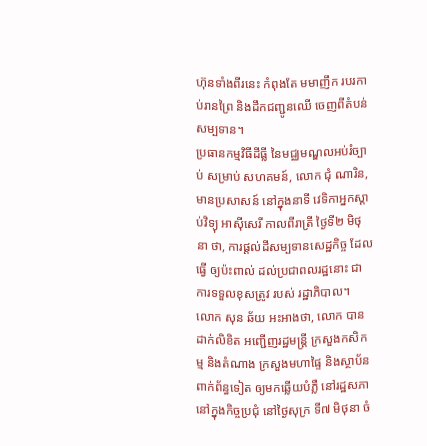ហ៊ុនទាំងពីរនេះ កំពុងតែ មមាញឹក របរកាប់រានព្រៃ និងដឹកជញ្ជូនឈើ ចេញពីតំបន់សម្បទាន។
ប្រធានកម្មវិធីដីធ្លី នៃមជ្ឈមណ្ឌលអប់រំច្បាប់ សម្រាប់ សហគមន៍, លោក ជុំ ណារិន, មានប្រសាសន៍ នៅក្នុងនាទី វេទិកាអ្នកស្ដាប់វិទ្យុ អាស៊ីសេរី កាលពីរាត្រី ថ្ងៃទី២ មិថុនា ថា, ការផ្ដល់ដីសម្បទានសេដ្ឋកិច្ច ដែលធ្វើ ឲ្យប៉ះពាល់ ដល់ប្រជាពលរដ្ឋនោះ ជាការទទួលខុសត្រូវ របស់ រដ្ឋាភិបាល។
លោក សុន ឆ័យ អះអាងថា, លោក បានដាក់លិខិត អញ្ជើញរដ្ឋមន្ត្រី ក្រសួងកសិកម្ម និងតំណាង ក្រសួងមហាផ្ទៃ និងស្ថាប័នពាក់ព័ន្ធទៀត ឲ្យមកឆ្លើយបំភ្លឺ នៅរដ្ឋសភា នៅក្នុងកិច្ចប្រជុំ នៅថ្ងៃសុក្រ ទី៧ មិថុនា ចំ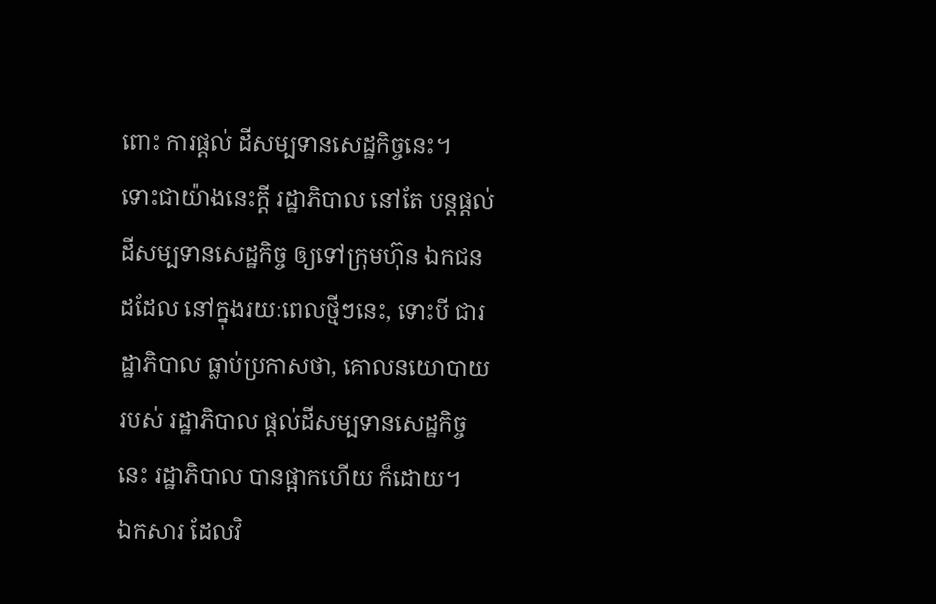ពោះ ការផ្ដល់ ដីសម្បទានសេដ្ឋកិច្ចនេះ។
ទោះជាយ៉ាងនេះក្ដី រដ្ឋាភិបាល នៅតែ បន្តផ្ដល់ដីសម្បទានសេដ្ឋកិច្ច ឲ្យទៅក្រុមហ៊ុន ឯកជន ដដែល នៅក្នុងរយៈពេលថ្មីៗនេះ, ទោះបី ជារដ្ឋាភិបាល ធ្លាប់ប្រកាសថា, គោលនយោបាយ របស់ រដ្ឋាភិបាល ផ្ដល់ដីសម្បទានសេដ្ឋកិច្ចនេះ រដ្ឋាភិបាល បានផ្អាកហើយ ក៏ដោយ។
ឯកសារ ដែលវិ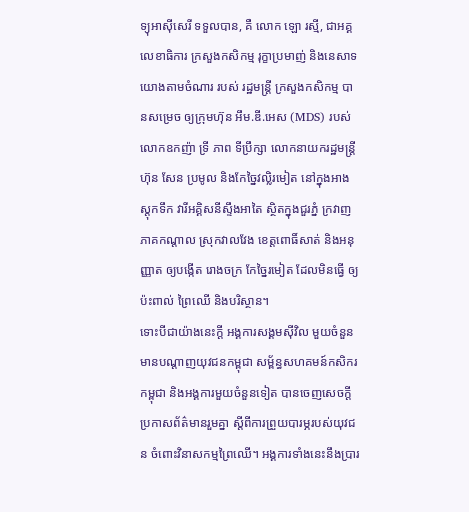ទ្យុអាស៊ីសេរី ទទួលបាន, គឺ លោក ឡោ រស្មី, ជាអគ្គលេខាធិការ ក្រសួងកសិកម្ម រុក្ខាប្រមាញ់ និងនេសាទ យោងតាមចំណារ របស់ រដ្ឋមន្ត្រី ក្រសួងកសិកម្ម បានសម្រេច ឲ្យក្រុមហ៊ុន អឹម.ឌី.អេស (MDS) របស់ លោកឧកញ៉ា ទ្រី ភាព ទីប្រឹក្សា លោកនាយករដ្ឋមន្ត្រី ហ៊ុន សែន ប្រមូល និងកែច្នៃវល្លិរមៀត នៅក្នុងអាងស្តុកទឹក វារីអគ្គិសនីស្ទឹងអាតៃ ស្ថិតក្នុងជួរភ្នំ ក្រវាញ ភាគកណ្ដាល ស្រុកវាលវែង ខេត្តពោធិ៍សាត់ និងអនុញ្ញាត ឲ្យបង្កើត រោងចក្រ កែច្នៃរមៀត ដែលមិនធ្វើ ឲ្យប៉ះពាល់ ព្រៃឈើ និងបរិស្ថាន។
ទោះបីជាយ៉ាងនេះក្ដី អង្គការសង្គមស៊ីវិល មួយចំនួន មានបណ្ដាញយុវជនកម្ពុជា សម្ព័ន្ធសហគមន៍កសិករកម្ពុជា និងអង្គការមួយចំនួនទៀត បានចេញសេចក្ដីប្រកាសព័ត៌មានរួមគ្នា ស្ដីពីការព្រួយបារម្ភរបស់យុវជន ចំពោះវិនាសកម្មព្រៃឈើ។ អង្គការទាំងនេះនឹងប្រារ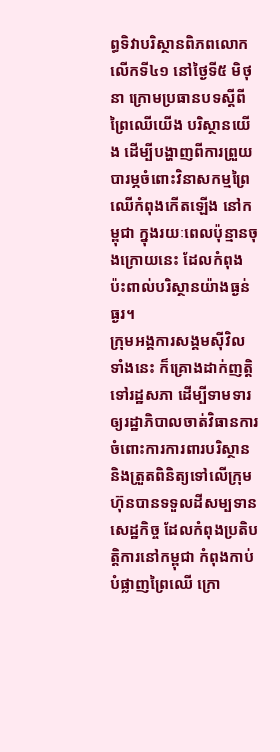ព្ធទិវាបរិស្ថានពិភពលោកលើកទី៤១ នៅថ្ងៃទី៥ មិថុនា ក្រោមប្រធានបទស្ដីពីព្រៃឈើយើង បរិស្ថានយើង ដើម្បីបង្ហាញពីការព្រួយបារម្ភចំពោះវិនាសកម្មព្រៃឈើកំពុងកើតឡើង នៅកម្ពុជា ក្នុងរយៈពេលប៉ុន្មានចុងក្រោយនេះ ដែលកំពុងប៉ះពាល់បរិស្ថានយ៉ាងធ្ងន់ធ្ងរ។
ក្រុមអង្គការសង្គមស៊ីវិលទាំងនេះ ក៏គ្រោងដាក់ញត្តិទៅរដ្ឋសភា ដើម្បីទាមទារឲ្យរដ្ឋាភិបាលចាត់វិធានការចំពោះការការពារបរិស្ថាន និងត្រួតពិនិត្យទៅលើក្រុមហ៊ុនបានទទួលដីសម្បទានសេដ្ឋកិច្ច ដែលកំពុងប្រតិបត្តិការនៅកម្ពុជា កំពុងកាប់បំផ្លាញព្រៃឈើ ក្រោ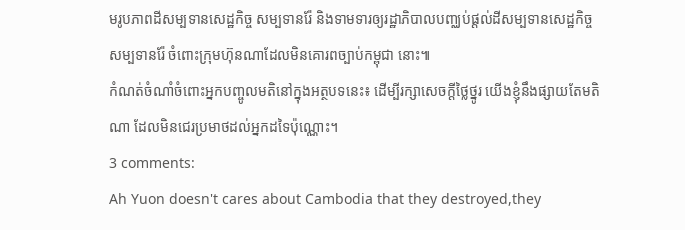មរូបភាពដីសម្បទានសេដ្ឋកិច្ច សម្បទានរ៉ែ និងទាមទារឲ្យរដ្ឋាភិបាលបញ្ឈប់ផ្ដល់ដីសម្បទានសេដ្ឋកិច្ច សម្បទានរ៉ែ ចំពោះក្រុមហ៊ុនណាដែលមិនគោរពច្បាប់កម្ពុជា នោះ៕
កំណត់ចំណាំចំពោះអ្នកបញ្ចូលមតិនៅក្នុងអត្ថបទនេះ៖ ដើម្បីរក្សាសេចក្ដីថ្លៃថ្នូរ យើងខ្ញុំនឹងផ្សាយតែមតិណា ដែលមិនជេរប្រមាថដល់អ្នកដទៃប៉ុណ្ណោះ។
3 comments:
Ah Yuon doesn't cares about Cambodia that they destroyed,they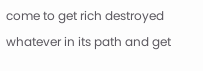come to get rich destroyed whatever in its path and get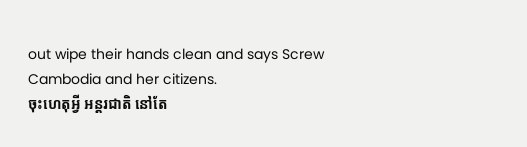out wipe their hands clean and says Screw Cambodia and her citizens.
ចុះហេតុអ្វី អន្តរជាតិ នៅតែ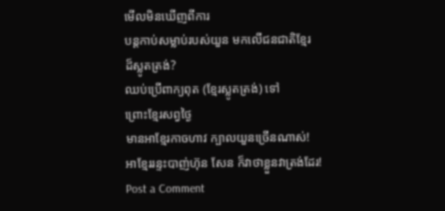មើលមិនឃើញពីការ
បន្តកាប់សម្លាប់របស់យួន មកលើជនជាតិខ្មែរ
ដ៏ស្លូតត្រង់?
ឈប់ប្រើពាក្យពុត (ខ្មែរស្លូតត្រង់) ទៅ
ព្រោះខ្មែរសព្វថ្ងៃ
មានអាខ្មែរកាចហាវ ក្បាលយួនច្រើនណាស់!
អាខ្មែររន្ទះបាញ់ហ៊ុន សែន ក៏វាថាខ្លួនវាត្រង់ដែរ!
Post a Comment